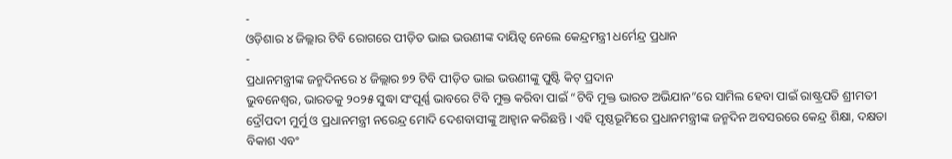-
ଓଡ଼ିଶାର ୪ ଜିଲ୍ଲାର ଟିବି ରୋଗରେ ପୀଡ଼ିତ ଭାଇ ଭଉଣୀଙ୍କ ଦାୟିତ୍ୱ ନେଲେ କେନ୍ଦ୍ରମନ୍ତ୍ରୀ ଧର୍ମେନ୍ଦ୍ର ପ୍ରଧାନ
-
ପ୍ରଧାନମନ୍ତ୍ରୀଙ୍କ ଜନ୍ମଦିନରେ ୪ ଜିଲ୍ଲାର ୭୨ ଟିବି ପୀଡ଼ିତ ଭାଇ ଭଉଣୀଙ୍କୁ ପୁଷ୍ଟି କିଟ୍ ପ୍ରଦାନ
ଭୁବନେଶ୍ୱର, ଭାରତକୁ ୨୦୨୫ ସୁଦ୍ଧା ସଂପୂର୍ଣ୍ଣ ଭାବରେ ଟିବି ମୁକ୍ତ କରିବା ପାଇଁ “ଟିବି ମୁକ୍ତ ଭାରତ ଅଭିଯାନ”ରେ ସାମିଲ ହେବା ପାଇଁ ରାଷ୍ଟ୍ରପତି ଶ୍ରୀମତୀ ଦ୍ରୌପଦୀ ମୁର୍ମୁ ଓ ପ୍ରଧାନମନ୍ତ୍ରୀ ନରେନ୍ଦ୍ର ମୋଦି ଦେଶବାସୀଙ୍କୁ ଆହ୍ୱାନ କରିଛନ୍ତି । ଏହି ପୃଷ୍ଠଭୂମିରେ ପ୍ରଧାନମନ୍ତ୍ରୀଙ୍କ ଜନ୍ମଦିନ ଅବସରରେ କେନ୍ଦ୍ର ଶିକ୍ଷା, ଦକ୍ଷତା ବିକାଶ ଏବଂ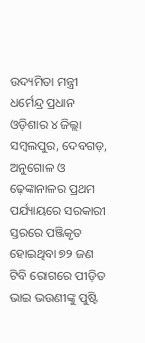ଉଦ୍ୟମିତା ମନ୍ତ୍ରୀ ଧର୍ମେନ୍ଦ୍ର ପ୍ରଧାନ ଓଡ଼ିଶାର ୪ ଜିଲ୍ଲା ସମ୍ବଲପୁର, ଦେବଗଡ଼, ଅନୁଗୋଳ ଓ ଢ଼େଙ୍କାନାଳର ପ୍ରଥମ ପର୍ଯ୍ୟାୟରେ ସରକାରୀ ସ୍ତରରେ ପଞ୍ଜିକୃତ ହୋଇଥିବା ୭୨ ଜଣ ଟିବି ରୋଗରେ ପୀଡ଼ିତ ଭାଇ ଭଉଣୀଙ୍କୁ ପୁଷ୍ଟି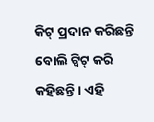କିଟ୍ ପ୍ରଦାନ କରିଛନ୍ତି ବୋଲି ଟ୍ୱିଟ୍ କରି କହିଛନ୍ତି । ଏହି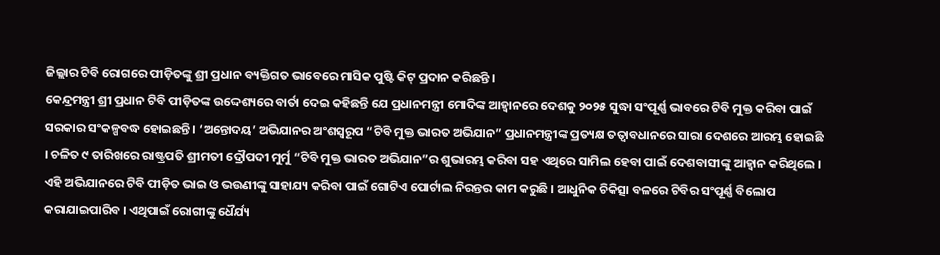ଜିଲ୍ଲାର ଟିବି ରୋଗରେ ପୀଡ଼ିତଙ୍କୁ ଶ୍ରୀ ପ୍ରଧାନ ବ୍ୟକ୍ତିଗତ ଭାବେରେ ମାସିକ ପୁଷ୍ଟି କିଟ୍ ପ୍ରଦାନ କରିଛନ୍ତି ।
କେନ୍ଦ୍ରମନ୍ତ୍ରୀ ଶ୍ରୀ ପ୍ରଧାନ ଟିବି ପୀଡ଼ିତଙ୍କ ଉଦ୍ଦେଶ୍ୟରେ ବାର୍ତା ଦେଇ କହିଛନ୍ତି ଯେ ପ୍ରଧାନମନ୍ତ୍ରୀ ମୋଦିଙ୍କ ଆହ୍ୱାନରେ ଦେଶକୁ ୨୦୨୫ ସୁଦ୍ଧା ସଂପୂର୍ଣ୍ଣ ଭାବରେ ଟିବି ମୁକ୍ତ କରିବା ପାଇଁ ସରକାର ସଂକଳ୍ପବଦ୍ଧ ହୋଇଛନ୍ତି । ‘ଅନ୍ତୋଦୟ’ ଅଭିଯାନର ଅଂଶସ୍ୱରୂପ “ଟିବି ମୁକ୍ତ ଭାରତ ଅଭିଯାନ” ପ୍ରଧାନମନ୍ତ୍ରୀଙ୍କ ପ୍ରତ୍ୟକ୍ଷ ତତ୍ୱାବଧାନରେ ସାରା ଦେଶରେ ଆରମ୍ଭ ହୋଇଛି । ଚଳିତ ୯ ତାରିଖରେ ରାଷ୍ଟ୍ରପତି ଶ୍ରୀମତୀ ଦ୍ରୌପଦୀ ମୁର୍ମୁ “ଟିବି ମୁକ୍ତ ଭାରତ ଅଭିଯାନ”ର ଶୁଭାରମ୍ଭ କରିବା ସହ ଏଥିରେ ସାମିଲ ହେବା ପାଇଁ ଦେଶବାସୀଙ୍କୁ ଆହ୍ୱାନ କରିଥିଲେ ।
ଏହି ଅଭିଯାନରେ ଟିବି ପୀଡ଼ିତ ଭାଇ ଓ ଭଉଣୀଙ୍କୁ ସାହାଯ୍ୟ କରିବା ପାଇଁ ଗୋଟିଏ ପୋର୍ଟାଲ ନିରନ୍ତର କାମ କରୁଛି । ଆଧୁନିକ ଚିକିତ୍ସା ବଳରେ ଟିବିର ସଂପୂର୍ଣ୍ଣ ବିଲୋପ କରାଯାଇପାରିବ । ଏଥିପାଇଁ ରୋଗୀଙ୍କୁ ଧୈର୍ଯ୍ୟ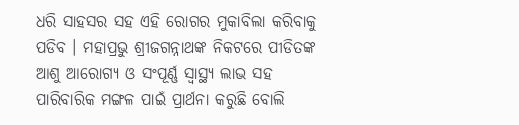ଧରି ସାହସର ସହ ଏହି ରୋଗର ମୁକାବିଲା କରିବାକୁ ପଡିବ । ମହାପ୍ରଭୁ ଶ୍ରୀଜଗନ୍ନାଥଙ୍କ ନିକଟରେ ପୀଡିତଙ୍କ ଆଶୁ ଆରୋଗ୍ୟ ଓ ସଂପୂର୍ଣ୍ଣ ସ୍ୱାସ୍ଥ୍ୟ ଲାଭ ସହ ପାରିବାରିକ ମଙ୍ଗଳ ପାଇଁ ପ୍ରାର୍ଥନା କରୁଛି ବୋଲି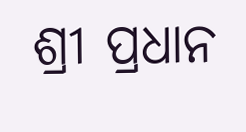ଶ୍ରୀ ପ୍ରଧାନ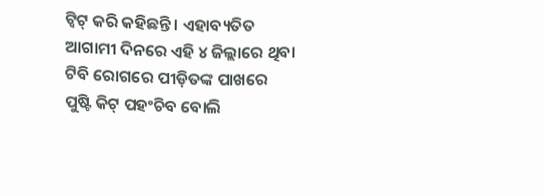ଟ୍ୱିଟ୍ କରି କହିଛନ୍ତି । ଏହାବ୍ୟତିତ ଆଗାମୀ ଦିନରେ ଏହି ୪ ଜିଲ୍ଲାରେ ଥିବା ଟିବି ରୋଗରେ ପୀଡ଼ିତଙ୍କ ପାଖରେ ପୁଷ୍ଟି କିଟ୍ ପହଂଚିବ ବୋଲି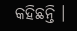କହିଛନ୍ତି ।